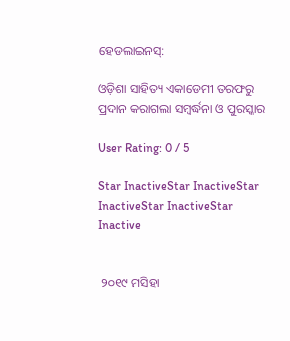ହେଡଲାଇନସ୍:

ଓଡ଼ିଶା ସାହିତ୍ୟ ଏକାଡେମୀ ତରଫରୁ ପ୍ରଦାନ କରାଗଲା ସମ୍ବର୍ଦ୍ଧନା ଓ ପୁରସ୍କାର

User Rating: 0 / 5

Star InactiveStar InactiveStar InactiveStar InactiveStar Inactive


 ୨୦୧୯ ମସିହା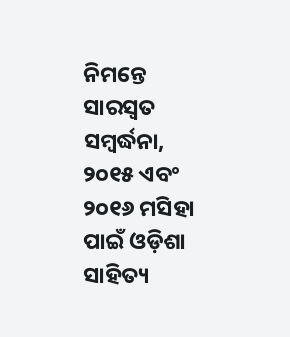ନିମନ୍ତେ ସାରସ୍ୱତ ସମ୍ବର୍ଦ୍ଧନା, ୨୦୧୫ ଏବଂ ୨୦୧୬ ମସିହା ପାଇଁ ଓଡ଼ିଶା ସାହିତ୍ୟ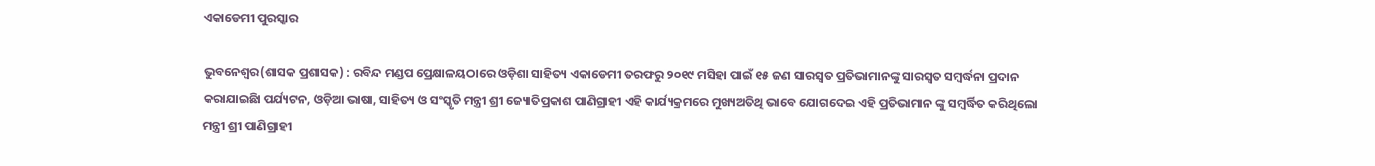ଏକାଡେମୀ ପୁରସ୍କାର

ଭୁବନେଶ୍ୱର(ଶାସକ ପ୍ରଶାସକ) : ରବିନ୍ଦ ମଣ୍ଡପ ପ୍ରେକ୍ଷାଳୟଠାରେ ଓଡ଼ିଶା ସାହିତ୍ୟ ଏକାଡେମୀ ତରଫରୁ ୨୦୧୯ ମସିହା ପାଇଁ ୧୫ ଜଣ ସାରସ୍ୱତ ପ୍ରତିଭାମାନଙ୍କୁ ସାରସ୍ୱତ ସମ୍ବର୍ଦ୍ଧନା ପ୍ରଦାନ କରାଯାଇଛିା ପର୍ଯ୍ୟଟନ, ଓଡ଼ିଆ ଭାଷା, ସାହିତ୍ୟ ଓ ସଂସ୍କୃତି ମନ୍ତ୍ରୀ ଶ୍ରୀ ଜ୍ୟୋତିପ୍ରକାଶ ପାଣିଗ୍ରାହୀ ଏହି କାର୍ଯ୍ୟକ୍ରମରେ ମୁଖ୍ୟଅତିଥି ଭାବେ ଯୋଗଦେଇ ଏହି ପ୍ରତିଭାମାନ ଙ୍କୁ ସମ୍ବର୍ଦ୍ଧିତ କରିଥିଲୋ ମନ୍ତ୍ରୀ ଶ୍ରୀ ପାଣିଗ୍ରାହୀ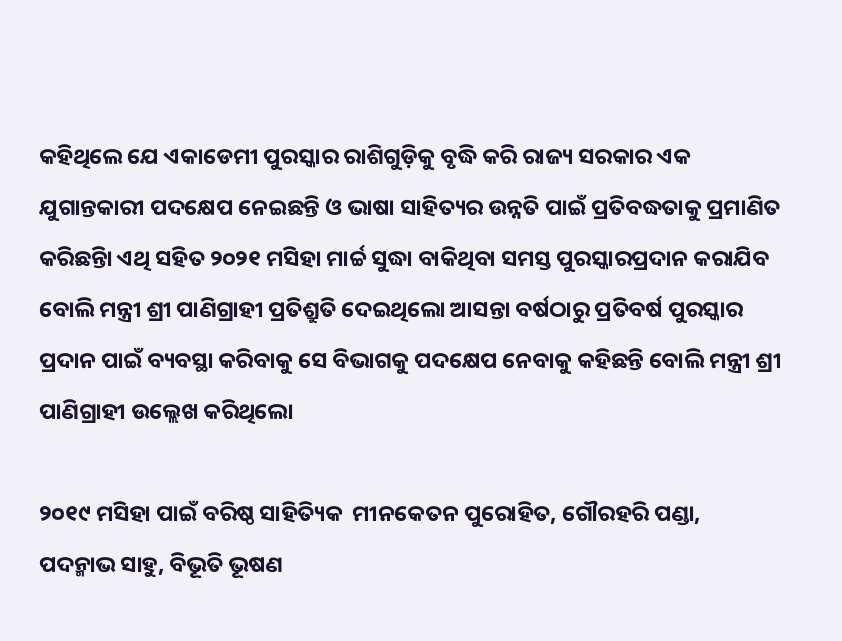କହିଥିଲେ ଯେ ଏକାଡେମୀ ପୁରସ୍କାର ରାଶିଗୁଡ଼ିକୁ ବୃଦ୍ଧି କରି ରାଜ୍ୟ ସରକାର ଏକ ଯୁଗାନ୍ତକାରୀ ପଦକ୍ଷେପ ନେଇଛନ୍ତି ଓ ଭାଷା ସାହିତ୍ୟର ଉନ୍ନତି ପାଇଁ ପ୍ରତିବଦ୍ଧତାକୁ ପ୍ରମାଣିତ କରିଛନ୍ତିା ଏଥି ସହିତ ୨୦୨୧ ମସିହା ମାର୍ଚ୍ଚ ସୁଦ୍ଧା ବାକିଥିବା ସମସ୍ତ ପୁରସ୍କାରପ୍ରଦାନ କରାଯିବ ବୋଲି ମନ୍ତ୍ରୀ ଶ୍ରୀ ପାଣିଗ୍ରାହୀ ପ୍ରତିଶ୍ରୁତି ଦେଇଥିଲୋ ଆସନ୍ତା ବର୍ଷଠାରୁ ପ୍ରତିବର୍ଷ ପୁରସ୍କାର ପ୍ରଦାନ ପାଇଁ ବ୍ୟବସ୍ଥା କରିବାକୁ ସେ ବିଭାଗକୁ ପଦକ୍ଷେପ ନେବାକୁ କହିଛନ୍ତି ବୋଲି ମନ୍ତ୍ରୀ ଶ୍ରୀ ପାଣିଗ୍ରାହୀ ଉଲ୍ଲେଖ କରିଥିଲୋ

୨୦୧୯ ମସିହା ପାଇଁ ବରିଷ୍ଠ ସାହିତ୍ୟିକ  ମୀନକେତନ ପୁରୋହିତ, ଗୌରହରି ପଣ୍ଡା, ପଦନ୍ମାଭ ସାହୁ, ବିଭୂତି ଭୂଷଣ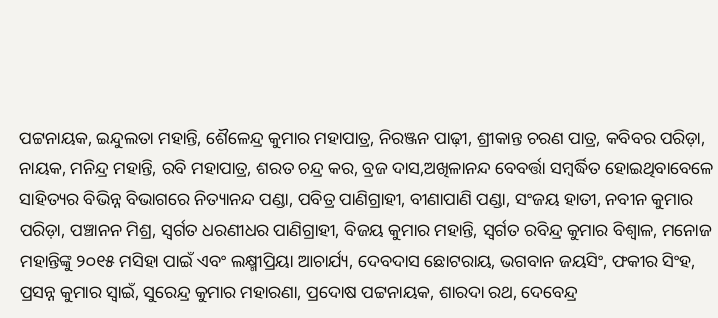ପଟ୍ଟନାୟକ, ଇନ୍ଦୁଲତା ମହାନ୍ତି, ଶୈଳେନ୍ଦ୍ର କୁମାର ମହାପାତ୍ର, ନିରଞ୍ଜନ ପାଢ଼ୀ, ଶ୍ରୀକାନ୍ତ ଚରଣ ପାତ୍ର, କବିବର ପରିଡ଼ା, ନାୟକ, ମନିନ୍ଦ୍ର ମହାନ୍ତି, ରବି ମହାପାତ୍ର, ଶରତ ଚନ୍ଦ୍ର କର, ବ୍ରଜ ଦାସ,ଅଖିଳାନନ୍ଦ ବେବର୍ତ୍ତା ସମ୍ବର୍ଦ୍ଧିତ ହୋଇଥିବାବେଳେ ସାହିତ୍ୟର ବିଭିନ୍ନ ବିଭାଗରେ ନିତ୍ୟାନନ୍ଦ ପଣ୍ଡା, ପବିତ୍ର ପାଣିଗ୍ରାହୀ, ବୀଣାପାଣି ପଣ୍ଡା, ସଂଜୟ ହାତୀ, ନବୀନ କୁମାର ପରିଡ଼ା, ପଞ୍ଚାନନ ମିଶ୍ର, ସ୍ୱର୍ଗତ ଧରଣୀଧର ପାଣିଗ୍ରାହୀ, ବିଜୟ କୁମାର ମହାନ୍ତି, ସ୍ୱର୍ଗତ ରବିନ୍ଦ୍ର କୁମାର ବିଶ୍ୱାଳ, ମନୋଜ ମହାନ୍ତିଙ୍କୁ ୨୦୧୫ ମସିହା ପାଇଁ ଏବଂ ଲକ୍ଷ୍ମୀପ୍ରିୟା ଆଚାର୍ଯ୍ୟ, ଦେବଦାସ ଛୋଟରାୟ, ଭଗବାନ ଜୟସିଂ, ଫକୀର ସିଂହ, ପ୍ରସନ୍ନ କୁମାର ସ୍ୱାଇଁ, ସୁରେନ୍ଦ୍ର କୁମାର ମହାରଣା, ପ୍ରଦୋଷ ପଟ୍ଟନାୟକ, ଶାରଦା ରଥ, ଦେବେନ୍ଦ୍ର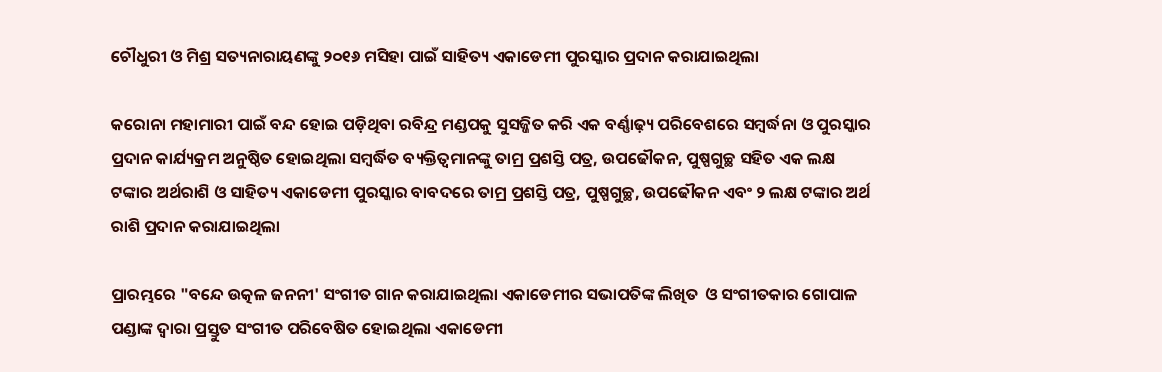ଚୌଧୁରୀ ଓ ମିଶ୍ର ସତ୍ୟନାରାୟଣଙ୍କୁ ୨୦୧୬ ମସିହା ପାଇଁ ସାହିତ୍ୟ ଏକାଡେମୀ ପୁରସ୍କାର ପ୍ରଦାନ କରାଯାଇଥିଲା

କରୋନା ମହାମାରୀ ପାଇଁ ବନ୍ଦ ହୋଇ ପଡ଼ିଥିବା ରବିନ୍ଦ୍ର ମଣ୍ଡପକୁ ସୁସଜ୍ଜିତ କରି ଏକ ବର୍ଣ୍ଣାଢ଼୍ୟ ପରିବେଶରେ ସମ୍ବର୍ଦ୍ଧନା ଓ ପୁରସ୍କାର ପ୍ରଦାନ କାର୍ଯ୍ୟକ୍ରମ ଅନୁଷ୍ଠିତ ହୋଇଥିଲା ସମ୍ବର୍ଦ୍ଧିତ ବ୍ୟକ୍ତିତ୍ୱମାନଙ୍କୁ ତାମ୍ର ପ୍ରଶସ୍ତି ପତ୍ର, ଉପଢୌକନ, ପୁଷ୍ପଗୁଚ୍ଛ ସହିତ ଏକ ଲକ୍ଷ ଟଙ୍କାର ଅର୍ଥରାଶି ଓ ସାହିତ୍ୟ ଏକାଡେମୀ ପୁରସ୍କାର ବାବଦରେ ତାମ୍ର ପ୍ରଶସ୍ତି ପତ୍ର, ପୁଷ୍ପଗୁଚ୍ଛ, ଉପଢୌକନ ଏବଂ ୨ ଲକ୍ଷ ଟଙ୍କାର ଅର୍ଥ ରାଶି ପ୍ରଦାନ କରାଯାଇଥିଲା

ପ୍ରାରମ୍ଭରେ "ବନ୍ଦେ ଉତ୍କଳ ଜନନୀ' ସଂଗୀତ ଗାନ କରାଯାଇଥିଲା ଏକାଡେମୀର ସଭାପତିଙ୍କ ଲିଖିତ  ଓ ସଂଗୀତକାର ଗୋପାଳ ପଣ୍ଡାଙ୍କ ଦ୍ୱାରା ପ୍ରସ୍ତୁତ ସଂଗୀତ ପରିବେଷିତ ହୋଇଥିଲା ଏକାଡେମୀ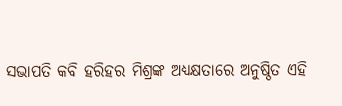ସଭାପତି କବି ହରିହର ମିଶ୍ରଙ୍କ ଅଧ୍ୟକ୍ଷତାରେ ଅନୁଷ୍ଠିତ ଏହି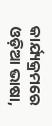କାର୍ଯ୍ୟକ୍ରମରେ ଓଡ଼ିଆ ଭାଷା,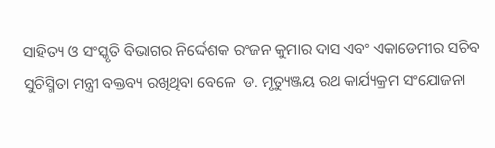ସାହିତ୍ୟ ଓ ସଂସ୍କୃତି ବିଭାଗର ନିର୍ଦ୍ଦେଶକ ରଂଜନ କୁମାର ଦାସ ଏବଂ ଏକାଡେମୀର ସଚିବ ସୁଚିସ୍ମିତା ମନ୍ତ୍ରୀ ବକ୍ତବ୍ୟ ରଖିଥିବା ବେଳେ  ଡ. ମୃତ୍ୟୁଞ୍ଜୟ ରଥ କାର୍ଯ୍ୟକ୍ରମ ସଂଯୋଜନା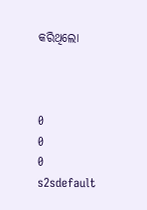କରିଥିଲୋ



0
0
0
s2sdefault